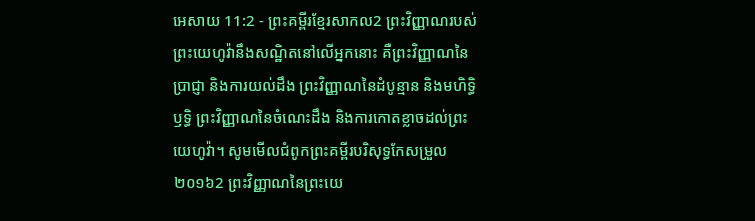អេសាយ 11:2 - ព្រះគម្ពីរខ្មែរសាកល2 ព្រះវិញ្ញាណរបស់ព្រះយេហូវ៉ានឹងសណ្ឋិតនៅលើអ្នកនោះ គឺព្រះវិញ្ញាណនៃប្រាជ្ញា និងការយល់ដឹង ព្រះវិញ្ញាណនៃដំបូន្មាន និងមហិទ្ធិឫទ្ធិ ព្រះវិញ្ញាណនៃចំណេះដឹង និងការកោតខ្លាចដល់ព្រះយេហូវ៉ា។ សូមមើលជំពូកព្រះគម្ពីរបរិសុទ្ធកែសម្រួល ២០១៦2 ព្រះវិញ្ញាណនៃព្រះយេ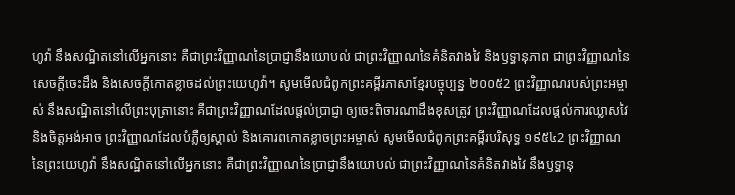ហូវ៉ា នឹងសណ្ឋិតនៅលើអ្នកនោះ គឺជាព្រះវិញ្ញាណនៃប្រាជ្ញានឹងយោបល់ ជាព្រះវិញ្ញាណនៃគំនិតវាងវៃ និងឫទ្ធានុភាព ជាព្រះវិញ្ញាណនៃសេចក្ដីចេះដឹង និងសេចក្ដីកោតខ្លាចដល់ព្រះយេហូវ៉ា។ សូមមើលជំពូកព្រះគម្ពីរភាសាខ្មែរបច្ចុប្បន្ន ២០០៥2 ព្រះវិញ្ញាណរបស់ព្រះអម្ចាស់ នឹងសណ្ឋិតនៅលើព្រះបុត្រានោះ គឺជាព្រះវិញ្ញាណដែលផ្ដល់ប្រាជ្ញា ឲ្យចេះពិចារណាដឹងខុសត្រូវ ព្រះវិញ្ញាណដែលផ្ដល់ការឈ្លាសវៃ និងចិត្តអង់អាច ព្រះវិញ្ញាណដែលបំភ្លឺឲ្យស្គាល់ និងគោរពកោតខ្លាចព្រះអម្ចាស់ សូមមើលជំពូកព្រះគម្ពីរបរិសុទ្ធ ១៩៥៤2 ព្រះវិញ្ញាណនៃព្រះយេហូវ៉ា នឹងសណ្ឋិតនៅលើអ្នកនោះ គឺជាព្រះវិញ្ញាណនៃប្រាជ្ញានឹងយោបល់ ជាព្រះវិញ្ញាណនៃគំនិតវាងវៃ នឹងឫទ្ធានុ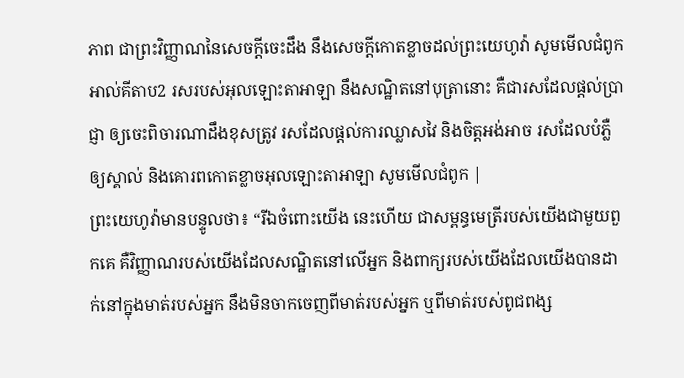ភាព ជាព្រះវិញ្ញាណនៃសេចក្ដីចេះដឹង នឹងសេចក្ដីកោតខ្លាចដល់ព្រះយេហូវ៉ា សូមមើលជំពូកអាល់គីតាប2 រសរបស់អុលឡោះតាអាឡា នឹងសណ្ឋិតនៅបុត្រានោះ គឺជារសដែលផ្ដល់ប្រាជ្ញា ឲ្យចេះពិចារណាដឹងខុសត្រូវ រសដែលផ្ដល់ការឈ្លាសវៃ និងចិត្តអង់អាច រសដែលបំភ្លឺឲ្យស្គាល់ និងគោរពកោតខ្លាចអុលឡោះតាអាឡា សូមមើលជំពូក |
ព្រះយេហូវ៉ាមានបន្ទូលថា៖ “រីឯចំពោះយើង នេះហើយ ជាសម្ពន្ធមេត្រីរបស់យើងជាមួយពួកគេ គឺវិញ្ញាណរបស់យើងដែលសណ្ឋិតនៅលើអ្នក និងពាក្យរបស់យើងដែលយើងបានដាក់នៅក្នុងមាត់របស់អ្នក នឹងមិនចាកចេញពីមាត់របស់អ្នក ឬពីមាត់របស់ពូជពង្ស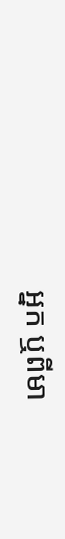អ្នក ឬពីមា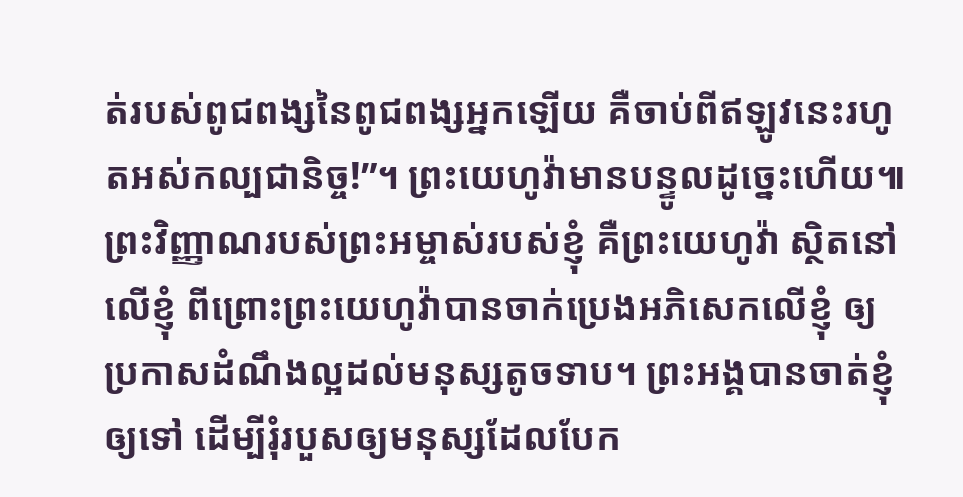ត់របស់ពូជពង្សនៃពូជពង្សអ្នកឡើយ គឺចាប់ពីឥឡូវនេះរហូតអស់កល្បជានិច្ច!”។ ព្រះយេហូវ៉ាមានបន្ទូលដូច្នេះហើយ៕
ព្រះវិញ្ញាណរបស់ព្រះអម្ចាស់របស់ខ្ញុំ គឺព្រះយេហូវ៉ា ស្ថិតនៅលើខ្ញុំ ពីព្រោះព្រះយេហូវ៉ាបានចាក់ប្រេងអភិសេកលើខ្ញុំ ឲ្យប្រកាសដំណឹងល្អដល់មនុស្សតូចទាប។ ព្រះអង្គបានចាត់ខ្ញុំឲ្យទៅ ដើម្បីរុំរបួសឲ្យមនុស្សដែលបែក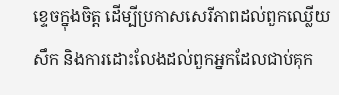ខ្ទេចក្នុងចិត្ត ដើម្បីប្រកាសសេរីភាពដល់ពួកឈ្លើយសឹក និងការដោះលែងដល់ពួកអ្នកដែលជាប់គុក